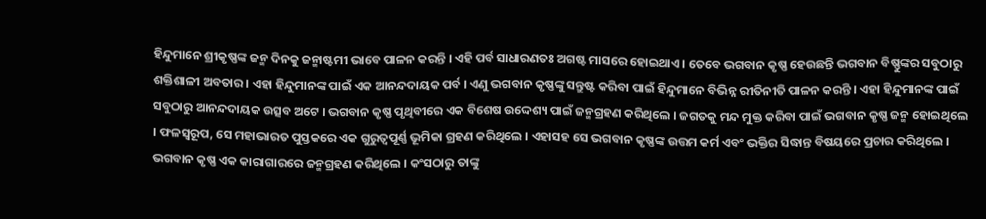ହିନ୍ଦୁମାନେ ଶ୍ରୀକୃଷ୍ଣଙ୍କ ଜନ୍ମ ଦିନକୁ ଜନ୍ମାଷ୍ଟମୀ ଭାବେ ପାଳନ କରନ୍ତି । ଏହି ପର୍ବ ସାଧାରଣତଃ ଅଗଷ୍ଟ ମାସରେ ହୋଇଥାଏ । ତେବେ ଭଗବାନ କୃଷ୍ଣ ହେଉଛନ୍ତି ଭଗବାନ ବିଷ୍ଣୁଙ୍କର ସବୁଠାରୁ ଶକ୍ତିଶାଳୀ ଅବତାର । ଏହା ହିନ୍ଦୁମାନଙ୍କ ପାଇଁ ଏକ ଆନନ୍ଦଦାୟକ ପର୍ବ । ଏଣୁ ଭଗବାନ କୃଷ୍ଣଙ୍କୁ ସନ୍ତୁଷ୍ଟ କରିବା ପାଇଁ ହିନ୍ଦୁମାନେ ବିଭିନ୍ନ ରୀତିନୀତି ପାଳନ କରନ୍ତି । ଏହା ହିନ୍ଦୁମାନଙ୍କ ପାଇଁ ସବୁଠାରୁ ଆନନ୍ଦଦାୟକ ଉତ୍ସବ ଅଟେ । ଭଗବାନ କୃଷ୍ଣ ପୃଥିବୀରେ ଏକ ବିଶେଷ ଉଦ୍ଦେଶ୍ୟ ପାଇଁ ଜନ୍ମଗ୍ରହଣ କରିଥିଲେ । ଜଗତକୁ ମନ୍ଦ ମୁକ୍ତ କରିବା ପାଇଁ ଭଗବାନ କୃଷ୍ଣ ଜନ୍ମ ହୋଇଥିଲେ । ଫଳସ୍ୱରୂପ, ସେ ମହାଭାରତ ପୁସ୍ତକରେ ଏକ ଗୁରୁତ୍ୱପୂର୍ଣ୍ଣ ଭୂମିକା ଗ୍ରହଣ କରିଥିଲେ । ଏହାସହ ସେ ଭଗବାନ କୃଷ୍ଣଙ୍କ ଉତ୍ତମ କର୍ମ ଏବଂ ଭକ୍ତିର ସିଦ୍ଧାନ୍ତ ବିଷୟରେ ପ୍ରଚାର କରିଥିଲେ । ଭଗବାନ କୃଷ୍ଣ ଏକ କାରାଗାରରେ ଜନ୍ମଗ୍ରହଣ କରିଥିଲେ । କଂସଠାରୁ ତାଙ୍କୁ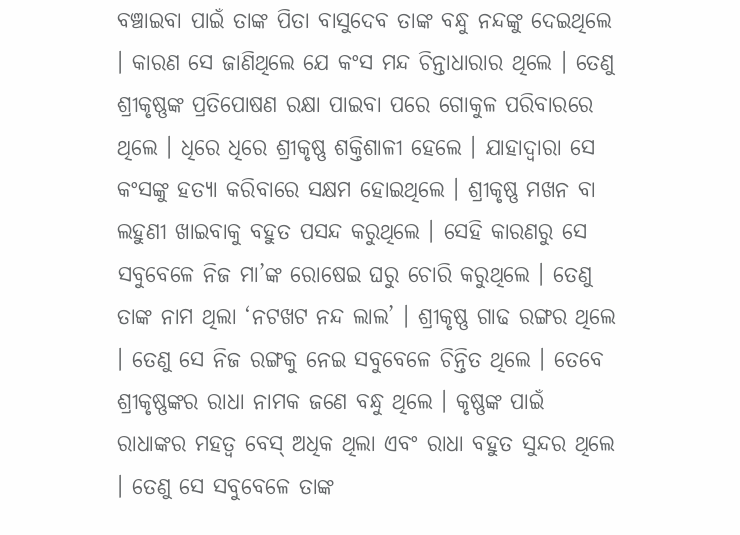ବଞ୍ଚାଇବା ପାଇଁ ତାଙ୍କ ପିତା ବାସୁଦେବ ତାଙ୍କ ବନ୍ଧୁ ନନ୍ଦଙ୍କୁ ଦେଇଥିଲେ । କାରଣ ସେ ଜାଣିଥିଲେ ଯେ କଂସ ମନ୍ଦ ଚିନ୍ତାଧାରାର ଥିଲେ । ତେଣୁ ଶ୍ରୀକୃଷ୍ଣଙ୍କ ପ୍ରତିପୋଷଣ ରକ୍ଷା ପାଇବା ପରେ ଗୋକୁଳ ପରିବାରରେ ଥିଲେ । ଧିରେ ଧିରେ ଶ୍ରୀକୃଷ୍ଣ ଶକ୍ତିଶାଳୀ ହେଲେ । ଯାହାଦ୍ବାରା ସେ କଂସଙ୍କୁ ହତ୍ୟା କରିବାରେ ସକ୍ଷମ ହୋଇଥିଲେ । ଶ୍ରୀକୃଷ୍ଣ ମଖନ ବା ଲହୁଣୀ ଖାଇବାକୁ ବହୁତ ପସନ୍ଦ କରୁଥିଲେ । ସେହି କାରଣରୁ ସେ ସବୁବେଳେ ନିଜ ମା’ଙ୍କ ରୋଷେଇ ଘରୁ ଚୋରି କରୁଥିଲେ । ତେଣୁ ତାଙ୍କ ନାମ ଥିଲା ‘ନଟଖଟ ନନ୍ଦ ଲାଲ’ । ଶ୍ରୀକୃଷ୍ଣ ଗାଢ ରଙ୍ଗର ଥିଲେ । ତେଣୁ ସେ ନିଜ ରଙ୍ଗକୁ ନେଇ ସବୁବେଳେ ଚିନ୍ତିତ ଥିଲେ । ତେବେ ଶ୍ରୀକୃଷ୍ଣଙ୍କର ରାଧା ନାମକ ଜଣେ ବନ୍ଧୁ ଥିଲେ । କୃଷ୍ଣଙ୍କ ପାଇଁ ରାଧାଙ୍କର ମହତ୍ବ ବେସ୍ ଅଧିକ ଥିଲା ଏବଂ ରାଧା ବହୁତ ସୁନ୍ଦର ଥିଲେ । ତେଣୁ ସେ ସବୁବେଳେ ତାଙ୍କ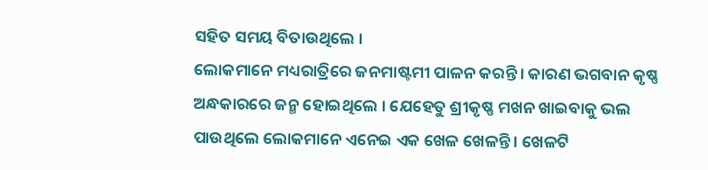ସହିତ ସମୟ ବିତାଉଥିଲେ ।
ଲୋକମାନେ ମଧ୍ୟରାତ୍ରିରେ ଜନମାଷ୍ଟମୀ ପାଳନ କରନ୍ତି । କାରଣ ଭଗବାନ କୃଷ୍ଣ ଅନ୍ଧକାରରେ ଜନ୍ମ ହୋଇଥିଲେ । ଯେହେତୁ ଶ୍ରୀକୃଷ୍ଣ ମଖନ ଖାଇବାକୁ ଭଲ ପାଉଥିଲେ ଲୋକମାନେ ଏନେଇ ଏକ ଖେଳ ଖେଳନ୍ତି । ଖେଳଟି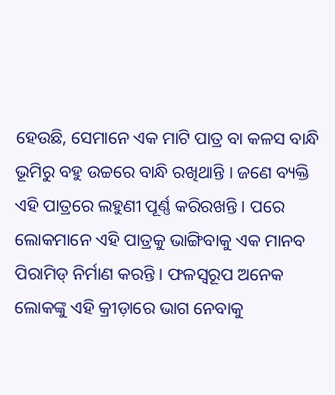ହେଉଛି, ସେମାନେ ଏକ ମାଟି ପାତ୍ର ବା କଳସ ବାନ୍ଧି ଭୂମିରୁ ବହୁ ଉଚ୍ଚରେ ବାନ୍ଧି ରଖିଥାନ୍ତି । ଜଣେ ବ୍ୟକ୍ତି ଏହି ପାତ୍ରରେ ଲହୁଣୀ ପୂର୍ଣ୍ଣ କରିରଖନ୍ତି । ପରେ ଲୋକମାନେ ଏହି ପାତ୍ରକୁ ଭାଙ୍ଗିବାକୁ ଏକ ମାନବ ପିରାମିଡ୍ ନିର୍ମାଣ କରନ୍ତି । ଫଳସ୍ୱରୂପ ଅନେକ ଲୋକଙ୍କୁ ଏହି କ୍ରୀଡ଼ାରେ ଭାଗ ନେବାକୁ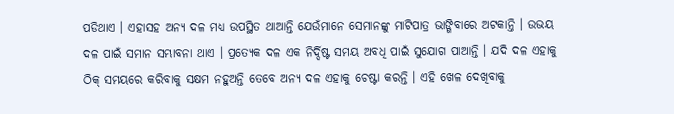ପଡିଥାଏ । ଏହାସହ ଅନ୍ୟ ଦଳ ମଧ୍ୟ ଉପସ୍ଥିତ ଥାଆନ୍ତି ଯେଉଁମାନେ ସେମାନଙ୍କୁ ମାଟିପାତ୍ର ଭାଙ୍ଗିବାରେ ଅଟକାନ୍ତି । ଉଭୟ ଦଳ ପାଇଁ ସମାନ ସମ୍ଭାବନା ଥାଏ । ପ୍ରତ୍ୟେକ ଦଳ ଏକ ନିର୍ଦ୍ଦିଷ୍ଟ ସମୟ ଅବଧି ପାଇଁ ସୁଯୋଗ ପାଆନ୍ତି । ଯଦି ଦଳ ଏହାକୁ ଠିକ୍ ସମୟରେ କରିବାକୁ ସକ୍ଷମ ନହୁଅନ୍ତି ତେବେ ଅନ୍ୟ ଦଳ ଏହାକୁ ଚେଷ୍ଟା କରନ୍ତି । ଏହି ଖେଳ ଦେଖିବାକୁ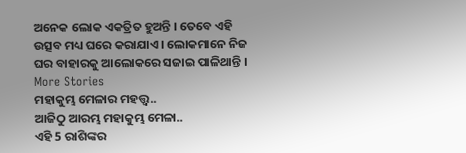ଅନେକ ଲୋକ ଏକତ୍ରିତ ହୁଅନ୍ତି । ତେବେ ଏହି ଉତ୍ସବ ମଧ୍ୟ ଘରେ କରାଯାଏ । ଲୋକମାନେ ନିଜ ଘର ବାହାରକୁ ଆଲୋକରେ ସଜାଇ ପାଳିଥାନ୍ତି ।
More Stories
ମହାକୁମ୍ଭ ମେଳାର ମହତ୍ତ୍ବ..
ଆଜିଠୁ ଆରମ୍ଭ ମହାକୁମ୍ଭ ମେଳା..
ଏହି 5 ରାଶିଙ୍କର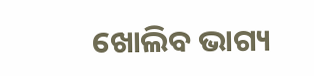ଖୋଲିବ ଭାଗ୍ୟ